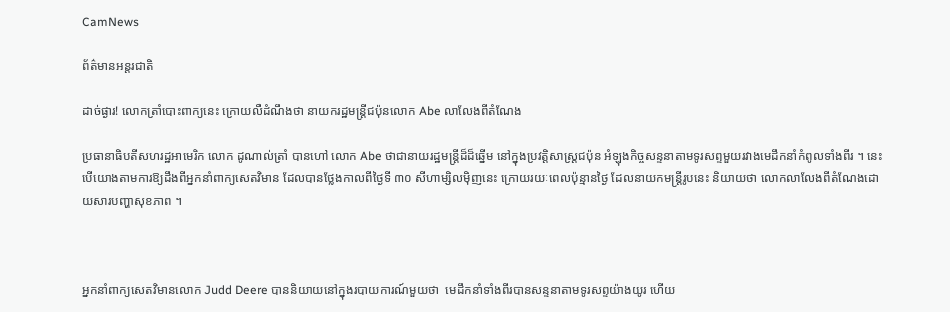CamNews

ព័ត៌មានអន្តរជាតិ

ដាច់ផ្ងារ! លោកត្រាំបោះពាក្យនេះ ក្រោយលឺដំណឹងថា នាយករដ្ឋមន្រ្ដីជប៉ុនលោក Abe លាលែងពីតំណែង

ប្រធានាធិបតីសហរដ្ឋអាមេរិក លោក ដូណាល់ត្រាំ បានហៅ លោក Abe ថាជានាយរដ្ឋមន្រ្ដីដ៏ដ៏ឆ្នើម នៅក្នុងប្រវត្ដិសាស្រ្ដជប៉ុន អំឡុងកិច្ចសន្ទនាតាមទូរសព្ទមួយរវាងមេដឹកនាំកំពូលទាំងពីរ ។ នេះបើយោងតាមការឱ្យដឹងពីអ្នកនាំពាក្យសេតវិមាន ដែលបានថ្លែងកាលពីថ្ងៃទី ៣០ សីហាម្សិលម៉ិញនេះ ក្រោយរយៈពេលប៉ុន្មានថ្ងៃ ដែលនាយកមន្រ្ដីរូបនេះ និយាយថា លោកលាលែងពីតំណែងដោយសារបញ្ហាសុខភាព ។



អ្នកនាំពាក្យសេតវិមានលោក Judd Deere បាននិយាយនៅក្នុងរបាយការណ៍មួយថា  មេដឹកនាំទាំងពីរបានសន្ទនាតាមទូរសព្ទយ៉ាងយូរ ហើយ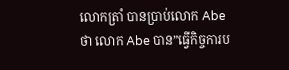លោកត្រាំ បានប្រាប់លោក Abe ថា លោក Abe បាន”ធ្វើកិច្ចការប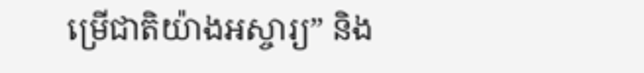ម្រើជាតិយ៉ាងអស្ចារ្យ” និង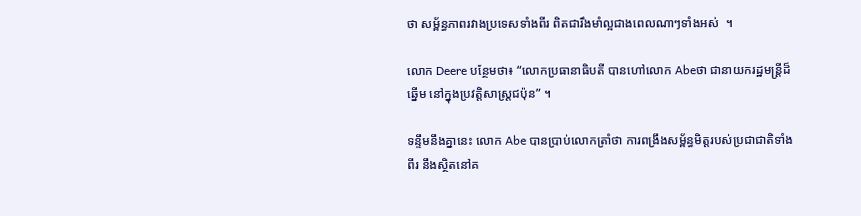ថា សម្ព័ន្ធភាពរវាងប្រទេសទាំងពីរ ពិតជារឹងមាំល្អជាងពេលណាៗទាំងអស់  ។

លោក Deere បន្ថែមថា៖ “លោកប្រធានាធិបតី បានហៅលោក Abeថា ជានាយករដ្ឋមន្រ្ដីដ៏ឆ្នើម នៅក្នុងប្រវត្ដិសាស្រ្ដជប៉ុន” ។

ទន្ទឹមនឹងគ្នានេះ លោក Abe បានប្រាប់លោកត្រាំថា ការពង្រឹងសម្ព័ន្ធមិត្ដរបស់ប្រជាជាតិទាំងពីរ នឹងស្ថិតនៅគ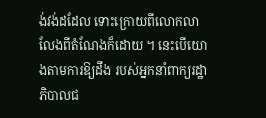ង់វង់ដដែល ទោះក្រោយពីលោកលាលែងពីតំណែងក៏ដោយ ។ នេះបើយោងតាមការឱ្យដឹង របស់អ្នកនាំពាក្យរដ្ឋាភិបាលជ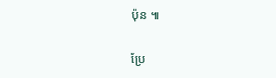ប៉ុន ៕

ប្រែ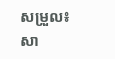សម្រួល៖ សា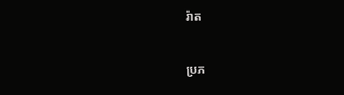រ៉ាត

ប្រភ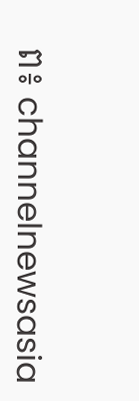ព៖ channelnewsasia